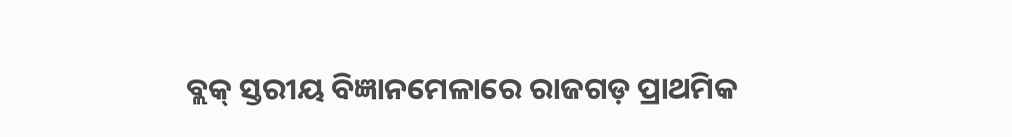ବ୍ଲକ୍ ସ୍ତରୀୟ ବିଜ୍ଞାନମେଳାରେ ରାଜଗଡ଼ ପ୍ରାଥମିକ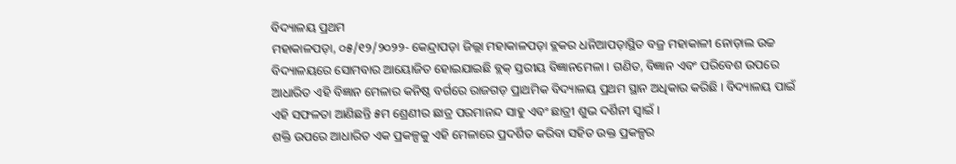ବିଦ୍ୟାଳୟ ପ୍ରଥମ
ମହାକାଳପଡ଼ା, ୦୫/୧୨/୨୦୨୨- କେନ୍ଦ୍ରାପଡ଼ା ଜିଲ୍ଲା ମହାକାଳପଡ଼ା ବ୍ଲକର ଧନିଆପଡ଼ାସ୍ଥିତ ବଜ୍ର ମହାକାଳୀ ନୋଡ଼ାଲ ଉଚ୍ଚ ବିଦ୍ୟାଳୟରେ ସୋମବାର ଆୟୋଜିତ ହୋଇଯାଇଛି ବ୍ଲକ୍ ସ୍ତରୀୟ ବିଜ୍ଞାନମେଳା । ଗଣିତ, ବିଜ୍ଞାନ ଏବଂ ପରିବେଶ ଉପରେ ଆଧାରିତ ଏହି ବିଜ୍ଞାନ ମେଳାର କନିଷ୍ଠ ବର୍ଗରେ ରାଜଗଡ଼ ପ୍ରାଥମିକ ବିଦ୍ୟାଳୟ ପ୍ରଥମ ସ୍ଥାନ ଅଧିକାର କରିଛି । ବିଦ୍ୟାଳୟ ପାଇଁ ଏହି ସଫଳତା ଆଣିଛନ୍ତି ୫ମ ଶ୍ରେଣୀର ଛାତ୍ର ପରମାନନ୍ଦ ସାହୁ ଏବଂ ଛାତ୍ରୀ ଶୁଭ ଦର୍ଶିନୀ ସ୍ୱାଇଁ ।
ଶକ୍ତି ଉପରେ ଆଧାରିତ ଏକ ପ୍ରକଳ୍ପକୁ ଏହି ମେଳାରେ ପ୍ରଦର୍ଶିତ କରିବା ସହିତ ଉକ୍ତ ପ୍ରକଳ୍ପର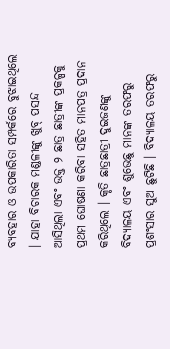ବ୍ୟବହାର ଓ ଉପକାରିତା ସମ୍ପର୍କରେ ବୁଝାଇଥିଲେ । ଯାହା ବିଚାରକ ମଣ୍ଡଳୀଙ୍କୁ ଖୁବ୍ ପସନ୍ଦ ଆସିଥିଲା ଏବଂ ଉକ୍ତ ୨ ଛାତ୍ର ଛାତ୍ରୀଙ୍କ ପ୍ରକଳ୍ପକୁ ପ୍ରଥମ ଘୋଷଣା କରିବା ସହିତ ମାନପତ୍ର ପ୍ରଦାନ କରିଥିଲେ । କୃତି ଛାତ୍ରଛାତ୍ରୀ ଦୁଇଜଣଙ୍କୁ ବିଦ୍ୟାଳୟ ଏବଂ ଶୁଭେଛୁ ମାନଙ୍କ ତରଫରୁ ପ୍ରଶଂସାର ସୁଅ ଛୁଟିଛି । ବିଦ୍ୟାଳୟ ତରଫରୁ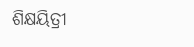ଶିକ୍ଷୟିତ୍ରୀ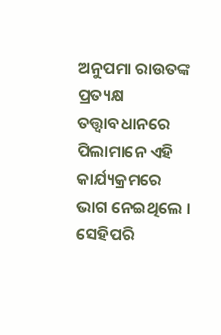ଅନୁପମା ରାଉତଙ୍କ ପ୍ରତ୍ୟକ୍ଷ ତତ୍ତ୍ୱାବଧାନରେ ପିଲାମାନେ ଏହି କାର୍ଯ୍ୟକ୍ରମରେ ଭାଗ ନେଇଥିଲେ । ସେହିପରି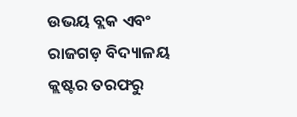ଉଭୟ ବ୍ଲକ ଏବଂ ରାଜଗଡ଼ ବିଦ୍ୟାଳୟ କ୍ଲଷ୍ଟର ତରଫରୁ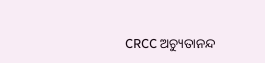CRCC ଅଚ୍ୟୁତାନନ୍ଦ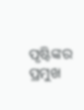ପୃଷ୍ଟିଙ୍କର ପ୍ରମୁଖ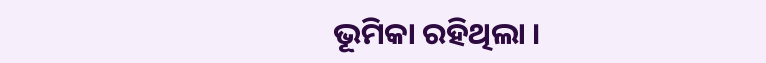ଭୂମିକା ରହିଥିଲା ।